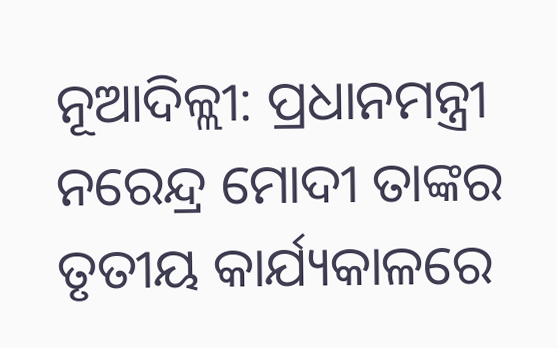ନୂଆଦିଳ୍ଲୀ: ପ୍ରଧାନମନ୍ତ୍ରୀ ନରେନ୍ଦ୍ର ମୋଦୀ ତାଙ୍କର ତୃତୀୟ କାର୍ଯ୍ୟକାଳରେ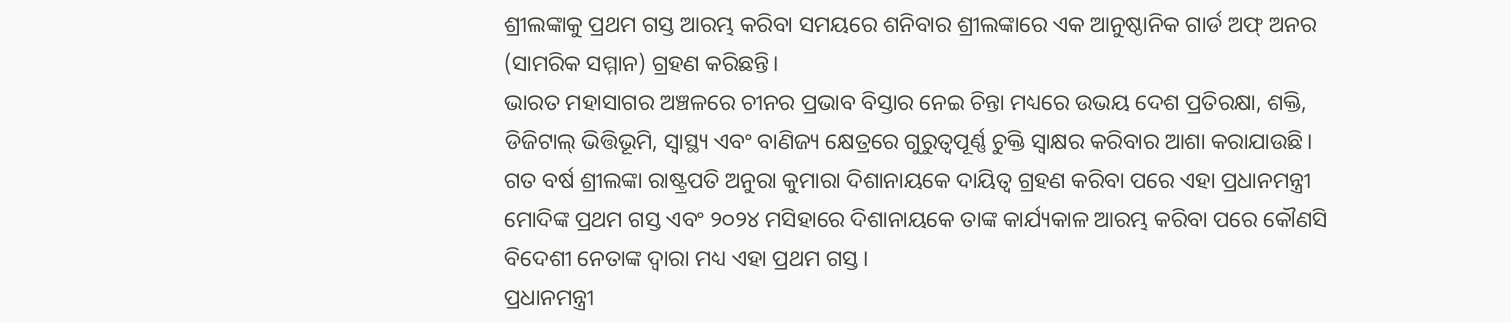ଶ୍ରୀଲଙ୍କାକୁ ପ୍ରଥମ ଗସ୍ତ ଆରମ୍ଭ କରିବା ସମୟରେ ଶନିବାର ଶ୍ରୀଲଙ୍କାରେ ଏକ ଆନୁଷ୍ଠାନିକ ଗାର୍ଡ ଅଫ୍ ଅନର (ସାମରିକ ସମ୍ମାନ) ଗ୍ରହଣ କରିଛନ୍ତି।
ଭାରତ ମହାସାଗର ଅଞ୍ଚଳରେ ଚୀନର ପ୍ରଭାବ ବିସ୍ତାର ନେଇ ଚିନ୍ତା ମଧ୍ୟରେ ଉଭୟ ଦେଶ ପ୍ରତିରକ୍ଷା, ଶକ୍ତି, ଡିଜିଟାଲ୍ ଭିତ୍ତିଭୂମି, ସ୍ୱାସ୍ଥ୍ୟ ଏବଂ ବାଣିଜ୍ୟ କ୍ଷେତ୍ରରେ ଗୁରୁତ୍ୱପୂର୍ଣ୍ଣ ଚୁକ୍ତି ସ୍ୱାକ୍ଷର କରିବାର ଆଶା କରାଯାଉଛି।
ଗତ ବର୍ଷ ଶ୍ରୀଲଙ୍କା ରାଷ୍ଟ୍ରପତି ଅନୁରା କୁମାରା ଦିଶାନାୟକେ ଦାୟିତ୍ୱ ଗ୍ରହଣ କରିବା ପରେ ଏହା ପ୍ରଧାନମନ୍ତ୍ରୀ ମୋଦିଙ୍କ ପ୍ରଥମ ଗସ୍ତ ଏବଂ ୨୦୨୪ ମସିହାରେ ଦିଶାନାୟକେ ତାଙ୍କ କାର୍ଯ୍ୟକାଳ ଆରମ୍ଭ କରିବା ପରେ କୌଣସି ବିଦେଶୀ ନେତାଙ୍କ ଦ୍ୱାରା ମଧ୍ୟ ଏହା ପ୍ରଥମ ଗସ୍ତ।
ପ୍ରଧାନମନ୍ତ୍ରୀ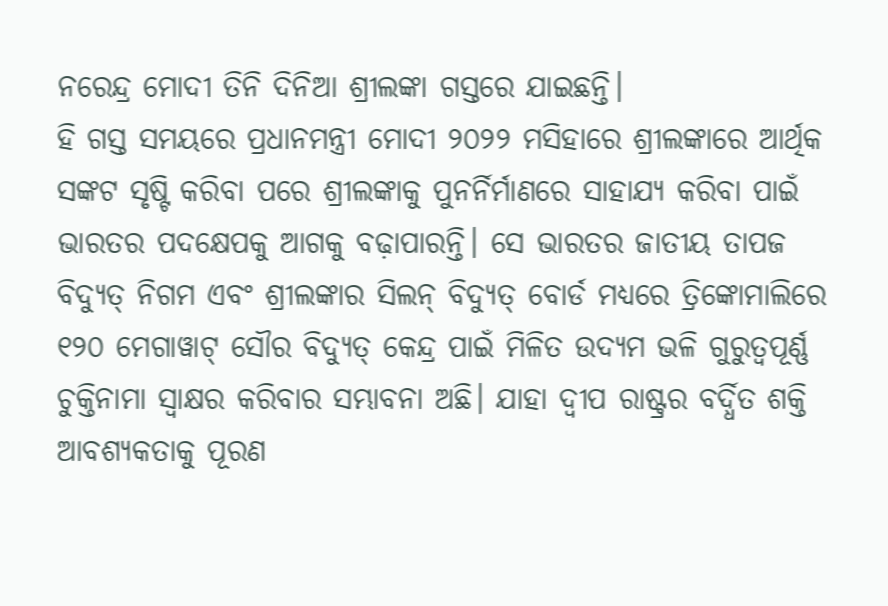ନରେନ୍ଦ୍ର ମୋଦୀ ତିନି ଦିନିଆ ଶ୍ରୀଲଙ୍କା ଗସ୍ତରେ ଯାଇଛନ୍ତି।
ହି ଗସ୍ତ ସମୟରେ ପ୍ରଧାନମନ୍ତ୍ରୀ ମୋଦୀ ୨୦୨୨ ମସିହାରେ ଶ୍ରୀଲଙ୍କାରେ ଆର୍ଥିକ ସଙ୍କଟ ସୃଷ୍ଟି କରିବା ପରେ ଶ୍ରୀଲଙ୍କାକୁ ପୁନର୍ନିର୍ମାଣରେ ସାହାଯ୍ୟ କରିବା ପାଇଁ ଭାରତର ପଦକ୍ଷେପକୁ ଆଗକୁ ବଢ଼ାପାରନ୍ତି। ସେ ଭାରତର ଜାତୀୟ ତାପଜ ବିଦ୍ୟୁତ୍ ନିଗମ ଏବଂ ଶ୍ରୀଲଙ୍କାର ସିଲନ୍ ବିଦ୍ୟୁତ୍ ବୋର୍ଡ ମଧ୍ୟରେ ତ୍ରିଙ୍କୋମାଲିରେ ୧୨୦ ମେଗାୱାଟ୍ ସୌର ବିଦ୍ୟୁତ୍ କେନ୍ଦ୍ର ପାଇଁ ମିଳିତ ଉଦ୍ୟମ ଭଳି ଗୁରୁତ୍ୱପୂର୍ଣ୍ଣ ଚୁକ୍ତିନାମା ସ୍ୱାକ୍ଷର କରିବାର ସମ୍ଭାବନା ଅଛି। ଯାହା ଦ୍ୱୀପ ରାଷ୍ଟ୍ରର ବର୍ଦ୍ଧିତ ଶକ୍ତି ଆବଶ୍ୟକତାକୁ ପୂରଣ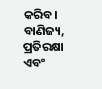କରିବ।
ବାଣିଜ୍ୟ, ପ୍ରତିରକ୍ଷା ଏବଂ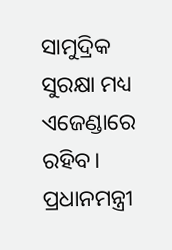ସାମୁଦ୍ରିକ ସୁରକ୍ଷା ମଧ୍ୟ ଏଜେଣ୍ଡାରେ ରହିବ। ପ୍ରଧାନମନ୍ତ୍ରୀ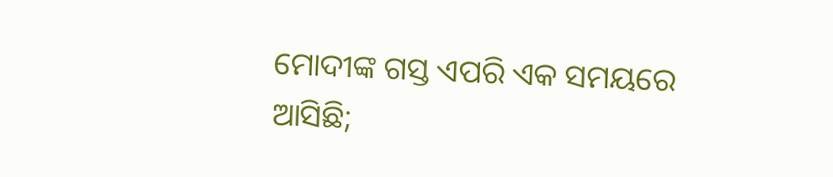ମୋଦୀଙ୍କ ଗସ୍ତ ଏପରି ଏକ ସମୟରେ ଆସିଛି;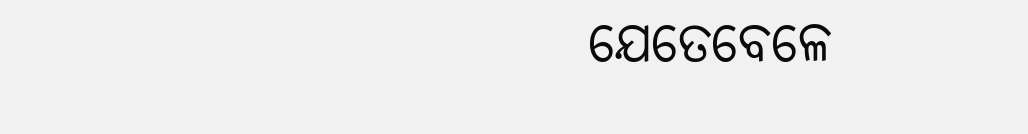ଯେତେବେଳେ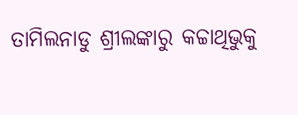ତାମିଲନାଡୁ ଶ୍ରୀଲଙ୍କାରୁ କଚ୍ଚାଥିଭୁକୁ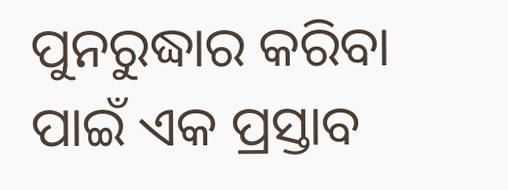ପୁନରୁଦ୍ଧାର କରିବା ପାଇଁ ଏକ ପ୍ରସ୍ତାବ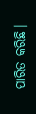ପାରିତ କରିଛି।